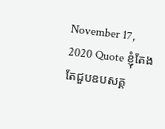November 17, 2020 Quote ខ្ញុំតែងតែជួបឧបសគ្គ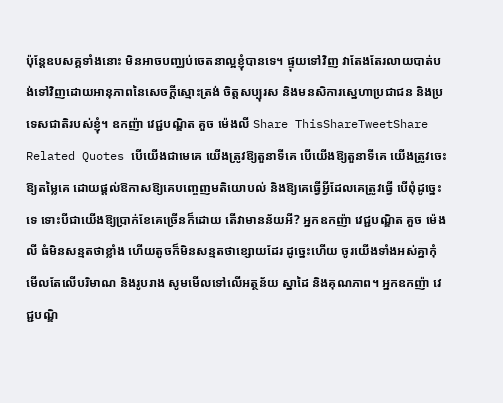ប៉ុន្ដែឧបសគ្គទាំងនោះ មិនអាចបញ្ឈប់ចេតនាល្អខ្ញុំបានទេ។ ផ្ទុយទៅវិញ វាតែងតែរលាយបាត់បង់ទៅវិញដោយអានុភាពនៃសេចក្ដីស្មោះត្រង់ ចិត្តសប្បុរស និងមនសិការស្នេហាប្រជាជន និងប្រទេសជាតិរបស់ខ្ញុំ។ ឧកញ៉ា វេជ្ជបណ្ឌិត គួច ម៉េងលី Share ThisShareTweetShare Related Quotes បើយើងជាមេគេ យើងត្រូវឱ្យតួនាទីគេ បើយើងឱ្យតួនាទីគេ យើងត្រូវចេះឱ្យតម្លៃគេ ដោយផ្ដល់ឱកាសឱ្យគេបញ្ចេញមតិយោបល់ និងឱ្យគេធ្វើអ្វីដែលគេត្រូវធ្វើ បើពុំដូច្នេះទេ ទោះបីជាយើងឱ្យប្រាក់ខែគេច្រើនក៏ដោយ តើវាមានន័យអី? អ្នកឧកញ៉ា វេជ្ជបណ្ឌិត គួច ម៉េងលី ធំមិនសន្មតថាខ្លាំង ហើយតូចក៏មិនសន្មតថាខ្សោយដែរ ដូច្នេះហើយ ចូរយើងទាំងអស់គ្នាកុំមើលតែលើបរិមាណ និងរូបរាង សូមមើលទៅលើអត្ថន័យ ស្នាដៃ និងគុណភាព។ អ្នកឧកញ៉ា វេជ្ជបណ្ឌិ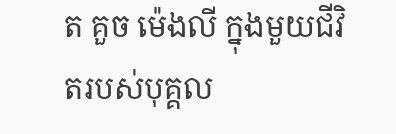ត គួច ម៉េងលី ក្នុងមួយជីវិតរបស់បុគ្គល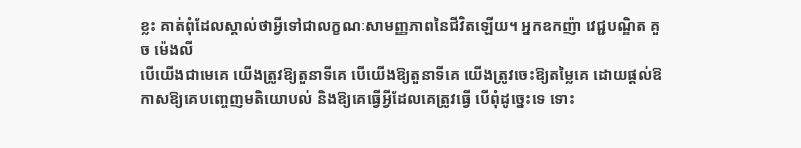ខ្លះ គាត់ពុំដែលស្គាល់ថាអ្វីទៅជាលក្ខណៈសាមញ្ញភាពនៃជីវិតឡើយ។ អ្នកឧកញ៉ា វេជ្ជបណ្ឌិត គួច ម៉េងលី
បើយើងជាមេគេ យើងត្រូវឱ្យតួនាទីគេ បើយើងឱ្យតួនាទីគេ យើងត្រូវចេះឱ្យតម្លៃគេ ដោយផ្ដល់ឱកាសឱ្យគេបញ្ចេញមតិយោបល់ និងឱ្យគេធ្វើអ្វីដែលគេត្រូវធ្វើ បើពុំដូច្នេះទេ ទោះ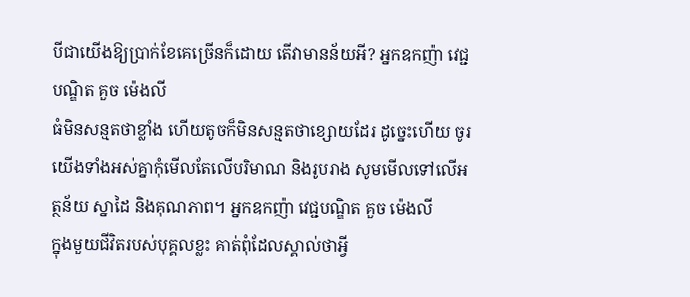បីជាយើងឱ្យប្រាក់ខែគេច្រើនក៏ដោយ តើវាមានន័យអី? អ្នកឧកញ៉ា វេជ្ជបណ្ឌិត គួច ម៉េងលី
ធំមិនសន្មតថាខ្លាំង ហើយតូចក៏មិនសន្មតថាខ្សោយដែរ ដូច្នេះហើយ ចូរយើងទាំងអស់គ្នាកុំមើលតែលើបរិមាណ និងរូបរាង សូមមើលទៅលើអត្ថន័យ ស្នាដៃ និងគុណភាព។ អ្នកឧកញ៉ា វេជ្ជបណ្ឌិត គួច ម៉េងលី
ក្នុងមួយជីវិតរបស់បុគ្គលខ្លះ គាត់ពុំដែលស្គាល់ថាអ្វី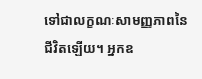ទៅជាលក្ខណៈសាមញ្ញភាពនៃជីវិតឡើយ។ អ្នកឧ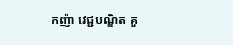កញ៉ា វេជ្ជបណ្ឌិត គួ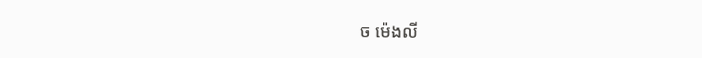ច ម៉េងលី